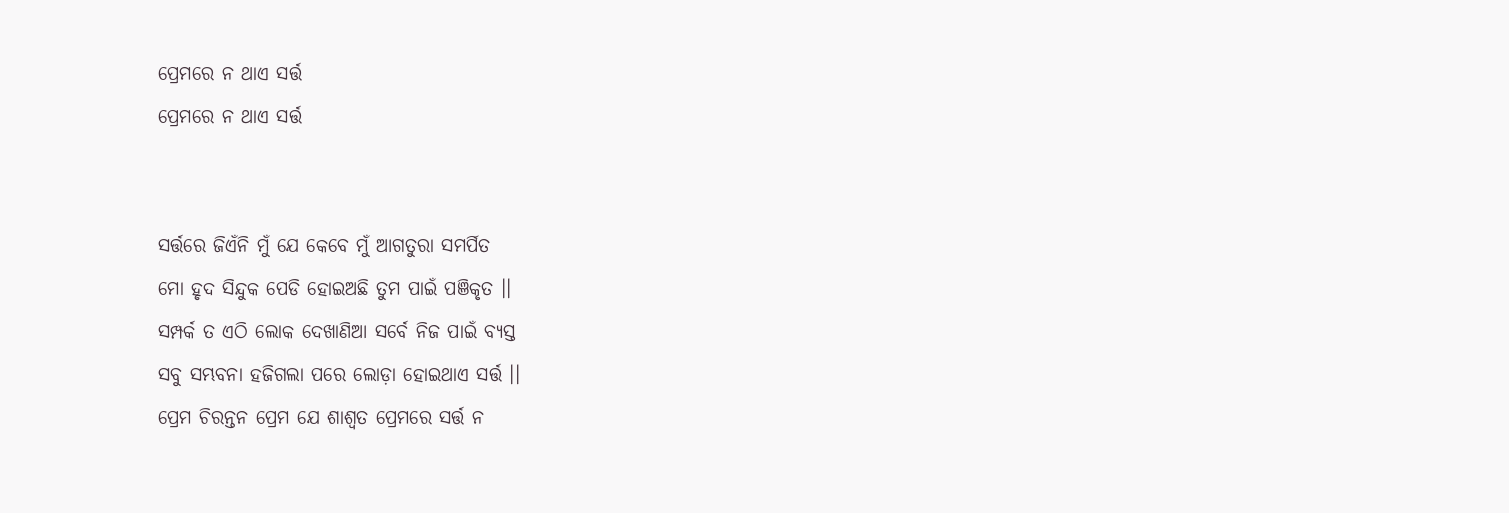ପ୍ରେମରେ ନ ଥାଏ ସର୍ତ୍ତ
ପ୍ରେମରେ ନ ଥାଏ ସର୍ତ୍ତ


ସର୍ତ୍ତରେ ଜିଏଁନି ମୁଁ ଯେ କେବେ ମୁଁ ଆଗତୁରା ସମର୍ପିତ
ମୋ ହୃଦ ସିନ୍ଦୁକ ପେଡି ହୋଇଅଛି ତୁମ ପାଇଁ ପଞିକୃତ ।।
ସମ୍ପର୍କ ତ ଏଠି ଲୋକ ଦେଖାଣିଆ ସର୍ବେ ନିଜ ପାଇଁ ବ୍ଯସ୍ତ
ସବୁ ସମ୍ଭବନା ହଜିଗଲା ପରେ ଲୋଡ଼ା ହୋଇଥାଏ ସର୍ତ୍ତ ।।
ପ୍ରେମ ଚିରନ୍ତନ ପ୍ରେମ ଯେ ଶାଶ୍ୱତ ପ୍ରେମରେ ସର୍ତ୍ତ ନ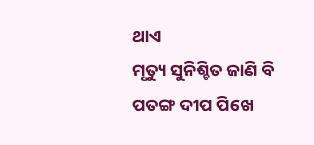ଥାଏ
ମୃତ୍ୟୁ ସୁନିଶ୍ଚିତ ଜାଣି ବି ପତଙ୍ଗ ଦୀପ ପିଖେ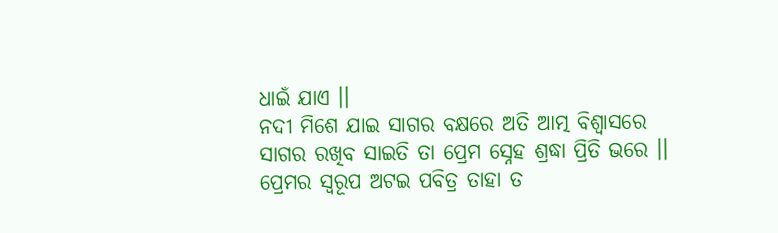ଧାଇଁ ଯାଏ ।।
ନଦୀ ମିଶେ ଯାଇ ସାଗର ବକ୍ଷରେ ଅତି ଆତ୍ମ ବିଶ୍ୱାସରେ
ସାଗର ରଖିବ ସାଇତି ତା ପ୍ରେମ ସ୍ନେହ ଶ୍ରଦ୍ଧା ପ୍ରିତି ଭରେ ।।
ପ୍ରେମର ସ୍ବରୂପ ଅଟଇ ପବିତ୍ର ତାହା ତ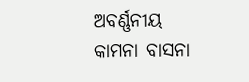ଅବର୍ଣ୍ଣନୀୟ
କାମନା ବାସନା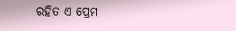ରହିତ ଏ ପ୍ରେମ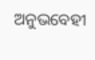ଅନୁଭବେହୀ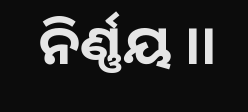ନିର୍ଣ୍ଣୟ ।।